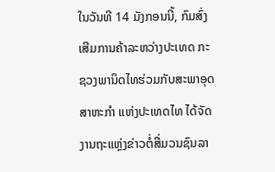ໃນວັນທີ 14 ມັງກອນນີ້, ກົມສົ່ງເສີມການຄ້າລະຫວ່າງປະເທດ ກະຊວງພານິດໄທຮ່ວມກັບສະພາອຸດສາຫະກໍາ ແຫ່ງປະເທດໄທ ໄດ້ຈັດງານຖະແຫຼ່ງຂ່າວຕໍ່ສື່ມວນຊົນລາ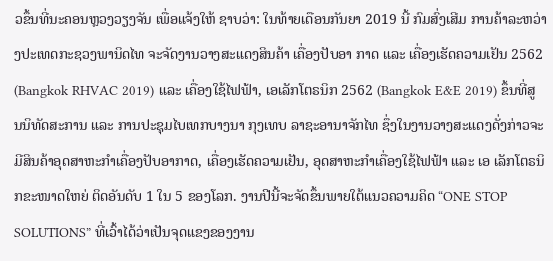ວຂຶ້ນທີ່ນະຄອນຫຼວງວຽງຈັນ ເພື່ອແຈ້ງໃຫ້ ຊາບວ່າ: ໃນທ້າຍເດືອນກັນຍາ 2019 ນີ້ ກົມສົ່ງເສີມ ການຄ້າລະຫວ່າງປະເທດກະຊວງພານິດໄທ ຈະຈັດງານວາງສະແດງສິນຄ້າ ເຄື່ອງປັບອາ ກາດ ແລະ ເຄື່ອງເຮັດຄວາມເຢັນ 2562 (Bangkok RHVAC 2019) ແລະ ເຄື່ອງໃຊ້ໄຟຟ້າ, ເອເລັກໂຕຣນິກ 2562 (Bangkok E&E 2019) ຂຶ້ນທີ່ສູນນິທັດສະການ ແລະ ການປະຊຸມໄບເທກບາງນາ ກຸງເທບ ລາຊະອານາຈັກໄທ ຊຶ່ງໃນງານວາງສະແດງດັ່ງກ່າວຈະມີສິນຄ້າອຸດສາຫະກໍາເຄື່ອງປັບອາກາດ, ເຄື່ອງເຮັດຄວາມເຢັນ, ອຸດສາຫະກໍາເຄື່ອງໃຊ້ໄຟຟ້າ ແລະ ເອ ເລັກໂຕຣນິກຂະໜາດໃຫຍ່ ຕິດອັນດັບ 1 ໃນ 5 ຂອງໂລກ. ງານປີນີ້ຈະຈັດຂຶ້ນພາຍໃຕ້ແນວຄວາມຄິດ “ONE STOP SOLUTIONS” ທີ່ເວົ້າໄດ້ວ່າເປັນຈຸດແຂງຂອງງານ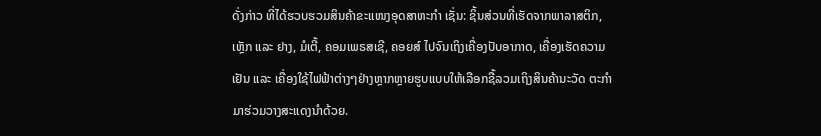ດັ່ງກ່າວ ທີ່ໄດ້ຮວບຮວມສິນຄ້າຂະແໜງອຸດສາຫະກໍາ ເຊັ່ນ: ຊິ້ນສ່ວນທີ່ເຮັດຈາກພາລາສຕິກ, ເຫຼັກ ແລະ ຢາງ, ມໍເຕີ້, ຄອມເພຣສເຊີ, ຄອຍສ໌ ໄປຈົນເຖິງເຄື່ອງປັບອາກາດ, ເຄື່ອງເຮັດຄວາມເຢັນ ແລະ ເຄື່ອງໃຊ້ໄຟຟ້າຕ່າງໆຢ່າງຫຼາກຫຼາຍຮູບແບບໃຫ້ເລືອກຊື້ລວມເຖິງສິນຄ້ານະວັດ ຕະກໍາມາຮ່ວມວາງສະແດງນໍາດ້ວຍ.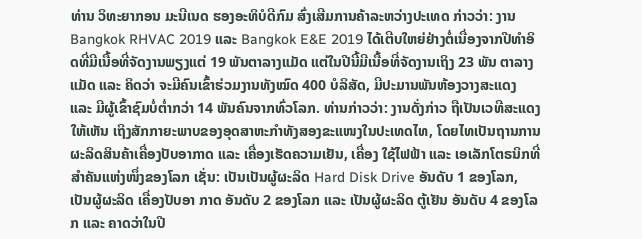ທ່ານ ວິທະຍາກອນ ມະນີເນດ ຮອງອະທິບໍດີກົມ ສົ່ງເສີມການຄ້າລະຫວ່າງປະເທດ ກ່າວວ່າ: ງານ Bangkok RHVAC 2019 ແລະ Bangkok E&E 2019 ໄດ້ເຕີບໃຫຍ່ຢ່າງຕໍ່ເນື່ອງຈາກປີທໍາອິດທີ່ມີເນື້ອທີ່ຈັດງານພຽງແຕ່ 19 ພັນຕາລາງແມັດ ແຕ່ໃນປີນີ້ມີເນື້ອທີ່ຈັດງານເຖິງ 23 ພັນ ຕາລາງແມັດ ແລະ ຄິດວ່າ ຈະມີຄົນເຂົ້າຮ່ວມງານທັງໝົດ 400 ບໍລິສັດ, ມີປະມານພັນຫ້ອງວາງສະແດງ ແລະ ມີຜູ້ເຂົ້າຊົມບໍ່ຕໍ່າກວ່າ 14 ພັນຄົນຈາກທົ່ວໂລກ. ທ່ານກ່າວວ່າ: ງານດັ່ງກ່າວ ຖືເປັນເວທີສະແດງໃຫ້ເຫັນ ເຖິງສັກກາຍະພາບຂອງອຸດສາຫະກໍາທັງສອງຂະແໜງໃນປະເທດໄທ, ໂດຍໄທເປັນຖານການຜະລິດສິນຄ້າເຄື່ອງປັບອາກາດ ແລະ ເຄື່ອງເຮັດຄວາມເຢັນ, ເຄື່ອງ ໃຊ້ໄຟຟ້າ ແລະ ເອເລັກໂຕຣນິກທີ່ສໍາຄັນແຫ່ງໜຶ່ງຂອງໂລກ ເຊັ່ນ: ເປັນເປັນຜູ້ຜະລິດ Hard Disk Drive ອັນດັບ 1 ຂອງໂລກ, ເປັນຜູ້ຜະລິດ ເຄື່ອງປັບອາ ກາດ ອັນດັບ 2 ຂອງໂລກ ແລະ ເປັນຜູ້ຜະລິດ ຕູ້ເຢັນ ອັນດັບ 4 ຂອງໂລກ ແລະ ຄາດວ່າໃນປີ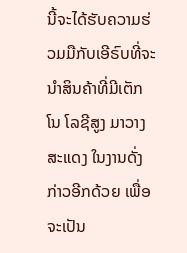ນີ້ຈະໄດ້ຮັບຄວາມຮ່ວມມືກັບເອີຣົບທີ່ຈະນໍາສິນຄ້າທີ່ມີເຕັກໂນ ໂລຊີສູງ ມາວາງສະແດງ ໃນງານດັ່ງກ່າວອີກດ້ວຍ ເພື່ອຈະເປັນ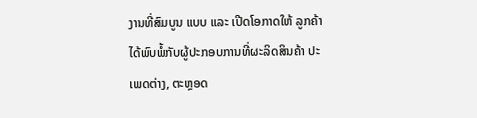ງານທີ່ສົມບູນ ແບບ ແລະ ເປີດໂອກາດໃຫ້ ລູກຄ້າໄດ້ພົບພໍ້ກັບຜູ້ປະກອບການທີ່ຜະລິດສິນຄ້າ ປະເພດຕ່າງ, ຕະຫຼອດ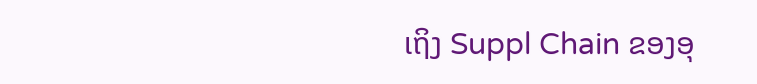ເຖິງ Suppl Chain ຂອງອຸ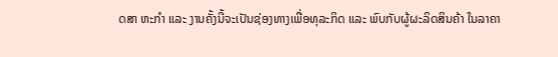ດສາ ຫະກໍາ ແລະ ງານຄັ້ງນີ້ຈະເປັນຊ່ອງທາງເພື່ອທຸລະກິດ ແລະ ພົບກັບຜູ້ຜະລິດສິນຄ້າ ໃນລາຄາ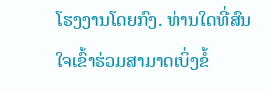ໂຮງງານໂດຍກົງ. ທ່ານໃດທີ່ສົນໃຈເຂົ້າຮ່ວມສາມາດເບິ່ງຂໍ້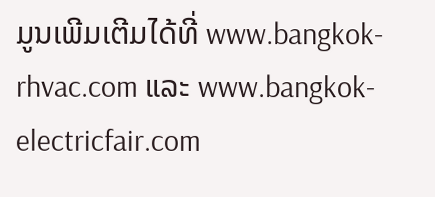ມູນເພີມເຕີມໄດ້ທີ່ www.bangkok-rhvac.com ແລະ www.bangkok-electricfair.com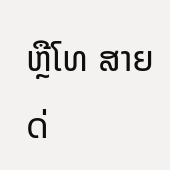ຫຼືໂທ ສາຍດ່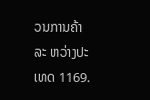ວນການຄ້າລະ ຫວ່າງປະເທດ 1169.